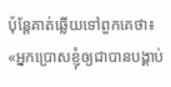ប៉ុន្ដែគាត់ឆ្លើយទៅពួកគេថា៖ «អ្នកប្រោសខ្ញុំឲ្យជាបានបង្គាប់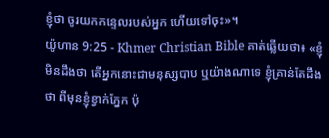ខ្ញុំថា ចូរយកកន្ទេលរបស់អ្នក ហើយទៅចុះ»។
យ៉ូហាន 9:25 - Khmer Christian Bible គាត់ឆ្លើយថា៖ «ខ្ញុំមិនដឹងថា តើអ្នកនោះជាមនុស្សបាប ឬយ៉ាងណាទេ ខ្ញុំគ្រាន់តែដឹងថា ពីមុនខ្ញុំខ្វាក់ភ្នែក ប៉ុ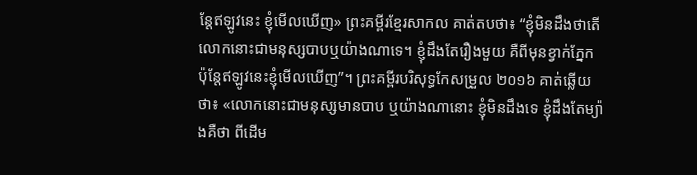ន្ដែឥឡូវនេះ ខ្ញុំមើលឃើញ» ព្រះគម្ពីរខ្មែរសាកល គាត់តបថា៖ “ខ្ញុំមិនដឹងថាតើលោកនោះជាមនុស្សបាបឬយ៉ាងណាទេ។ ខ្ញុំដឹងតែរឿងមួយ គឺពីមុនខ្វាក់ភ្នែក ប៉ុន្ដែឥឡូវនេះខ្ញុំមើលឃើញ”។ ព្រះគម្ពីរបរិសុទ្ធកែសម្រួល ២០១៦ គាត់ឆ្លើយថា៖ «លោកនោះជាមនុស្សមានបាប ឬយ៉ាងណានោះ ខ្ញុំមិនដឹងទេ ខ្ញុំដឹងតែម្យ៉ាងគឺថា ពីដើម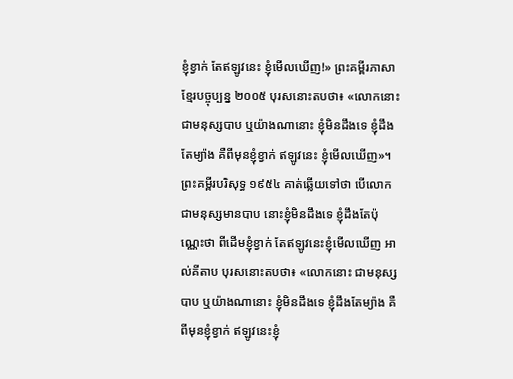ខ្ញុំខ្វាក់ តែឥឡូវនេះ ខ្ញុំមើលឃើញ!» ព្រះគម្ពីរភាសាខ្មែរបច្ចុប្បន្ន ២០០៥ បុរសនោះតបថា៖ «លោកនោះជាមនុស្សបាប ឬយ៉ាងណានោះ ខ្ញុំមិនដឹងទេ ខ្ញុំដឹងតែម្យ៉ាង គឺពីមុនខ្ញុំខ្វាក់ ឥឡូវនេះ ខ្ញុំមើលឃើញ»។ ព្រះគម្ពីរបរិសុទ្ធ ១៩៥៤ គាត់ឆ្លើយទៅថា បើលោកជាមនុស្សមានបាប នោះខ្ញុំមិនដឹងទេ ខ្ញុំដឹងតែប៉ុណ្ណេះថា ពីដើមខ្ញុំខ្វាក់ តែឥឡូវនេះខ្ញុំមើលឃើញ អាល់គីតាប បុរសនោះតបថា៖ «លោកនោះ ជាមនុស្សបាប ឬយ៉ាងណានោះ ខ្ញុំមិនដឹងទេ ខ្ញុំដឹងតែម្យ៉ាង គឺពីមុនខ្ញុំខ្វាក់ ឥឡូវនេះខ្ញុំ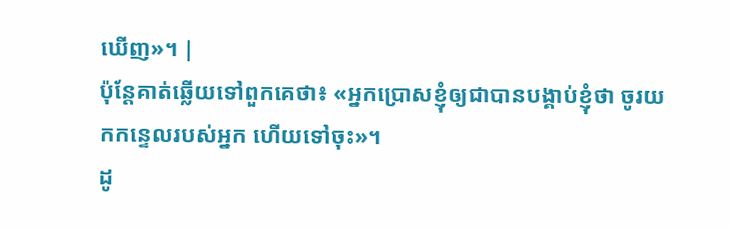ឃើញ»។ |
ប៉ុន្ដែគាត់ឆ្លើយទៅពួកគេថា៖ «អ្នកប្រោសខ្ញុំឲ្យជាបានបង្គាប់ខ្ញុំថា ចូរយកកន្ទេលរបស់អ្នក ហើយទៅចុះ»។
ដូ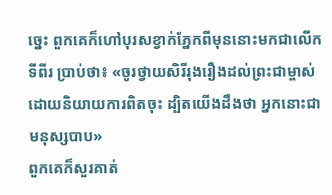ច្នេះ ពួកគេក៏ហៅបុរសខ្វាក់ភ្នែកពីមុននោះមកជាលើកទីពីរ ប្រាប់ថា៖ «ចូរថ្វាយសិរីរុងរឿងដល់ព្រះជាម្ចាស់ដោយនិយាយការពិតចុះ ដ្បិតយើងដឹងថា អ្នកនោះជាមនុស្សបាប»
ពួកគេក៏សួរគាត់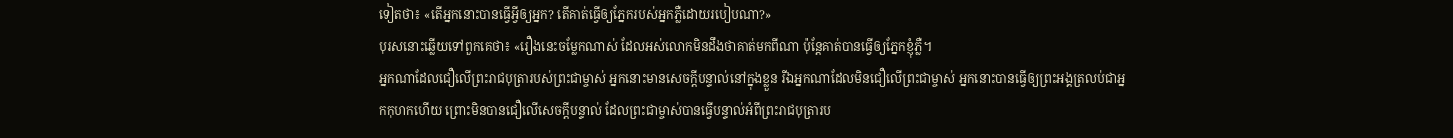ទៀតថា៖ «តើអ្នកនោះបានធ្វើអ្វីឲ្យអ្នក? តើគាត់ធ្វើឲ្យភ្នែករបស់អ្នកភ្លឺដោយរបៀបណា?»
បុរសនោះឆ្លើយទៅពួកគេថា៖ «រឿងនេះចម្លែកណាស់ ដែលអស់លោកមិនដឹងថាគាត់មកពីណា ប៉ុន្ដែគាត់បានធ្វើឲ្យភ្នែកខ្ញុំភ្លឺ។
អ្នកណាដែលជឿលើព្រះរាជបុត្រារបស់ព្រះជាម្ចាស់ អ្នកនោះមានសេចក្ដីបន្ទាល់នៅក្នុងខ្លួន រីឯអ្នកណាដែលមិនជឿលើព្រះជាម្ចាស់ អ្នកនោះបានធ្វើឲ្យព្រះអង្គត្រលប់ជាអ្នកកុហកហើយ ព្រោះមិនបានជឿលើសេចក្ដីបន្ទាល់ ដែលព្រះជាម្ចាស់បានធ្វើបន្ទាល់អំពីព្រះរាជបុត្រារប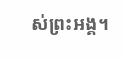ស់ព្រះអង្គ។